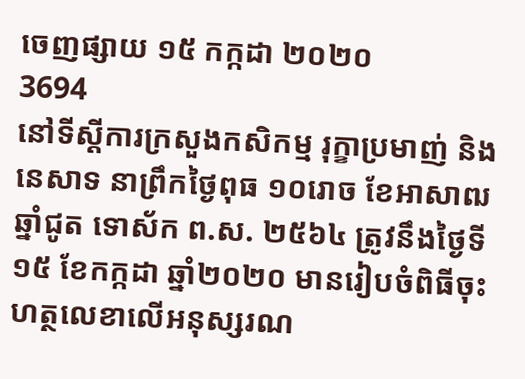ចេញផ្សាយ ១៥ កក្កដា ២០២០
3694
នៅទីស្តីការក្រសួងកសិកម្ម រុក្ខាប្រមាញ់ និងនេសាទ នាព្រឹកថ្ងៃពុធ ១០រោច ខែអាសាឍ ឆ្នាំជូត ទោស័ក ព.ស. ២៥៦៤ ត្រូវនឹងថ្ងៃទី១៥ ខែកក្កដា ឆ្នាំ២០២០ មានរៀបចំពិធីចុះហត្ថលេខាលើអនុស្សរណ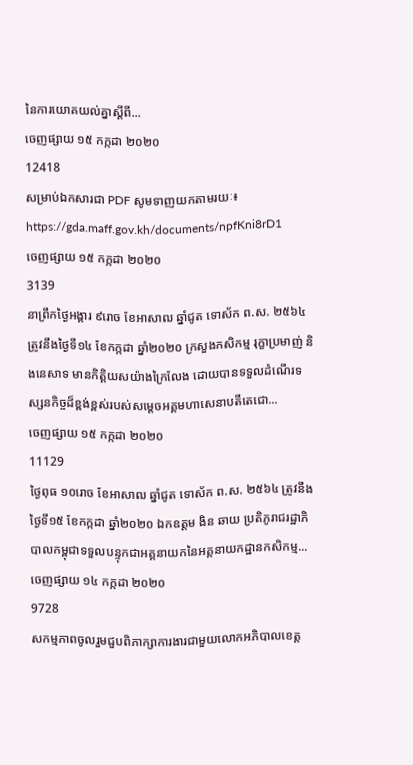នៃការយោគយល់គ្នាស្តីពី...
ចេញផ្សាយ ១៥ កក្កដា ២០២០
12418
សម្រាប់ឯកសារជា PDF សូមទាញយកតាមរយៈ៖ https://gda.maff.gov.kh/documents/npfKni8rD1
ចេញផ្សាយ ១៥ កក្កដា ២០២០
3139
នាព្រឹកថ្ងៃអង្គារ ៩រោច ខែអាសាឍ ឆ្នាំជូត ទោស័ក ព.ស. ២៥៦៤ ត្រូវនឹងថ្ងៃទី១៤ ខែកក្កដា ឆ្នាំ២០២០ ក្រសួងកសិកម្ម រុក្ខាប្រមាញ់ និងនេសាទ មានកិត្តិយសយ៉ាងក្រៃលែង ដោយបានទទួលដំណើរទស្សនកិច្ចដ៏ខ្ពង់ខ្ពស់របស់សម្តេចអគ្គមហាសេនាបតីតេជោ...
ចេញផ្សាយ ១៥ កក្កដា ២០២០
11129
ថ្ងៃពុធ ១០រោច ខែអាសាឍ ឆ្នាំជូត ទោស័ក ព.ស. ២៥៦៤ ត្រូវនឹងថ្ងៃទី១៥ ខែកក្កដា ឆ្នាំ២០២០ ឯកឧត្តម ងិន ឆាយ ប្រតិភូរាជរដ្ឋាភិបាលកម្ពុជាទទួលបន្ទុកជាអគ្គនាយកនៃអគ្គនាយកដ្ឋានកសិកម្ម...
ចេញផ្សាយ ១៤ កក្កដា ២០២០
9728
សកម្មភាពចូលរួមជួបពិភាក្សាការងារជាមួយលោកអភិបាលខេត្ត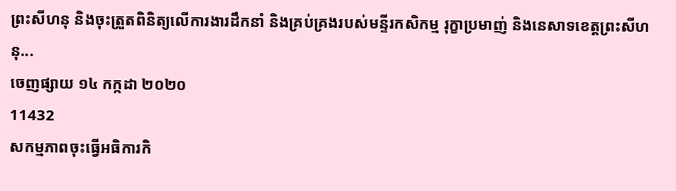ព្រះសីហនុ និងចុះត្រួតពិនិត្យលើការងារដឹកនាំ និងគ្រប់គ្រងរបស់មន្ទីរកសិកម្ម រុក្ខាប្រមាញ់ និងនេសាទខេត្តព្រះសីហនុ...
ចេញផ្សាយ ១៤ កក្កដា ២០២០
11432
សកម្មភាពចុះធ្វើអធិការកិ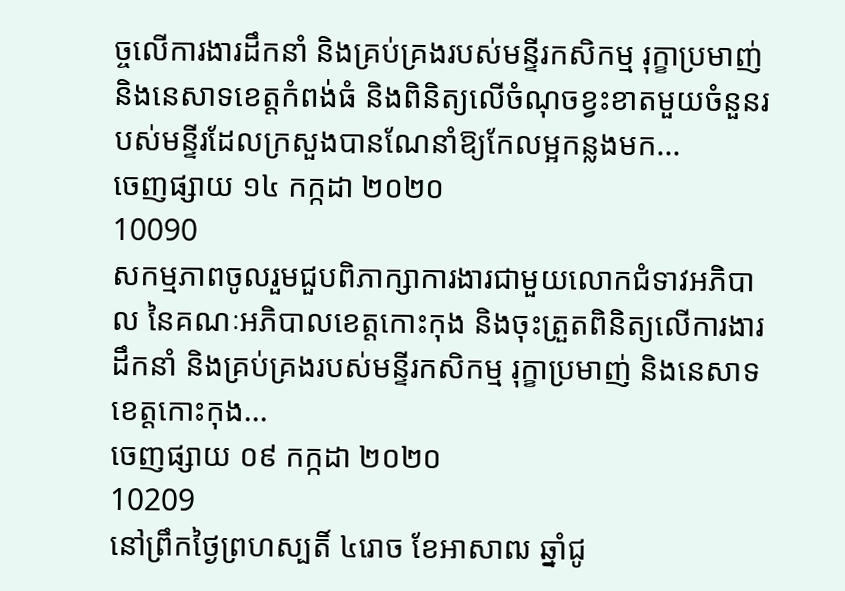ច្ចលើការងារដឹកនាំ និងគ្រប់គ្រងរបស់មន្ទីរកសិកម្ម រុក្ខាប្រមាញ់ និងនេសាទខេត្តកំពង់ធំ និងពិនិត្យលើចំណុចខ្វះខាតមួយចំនួនរបស់មន្ទីរដែលក្រសួងបានណែនាំឱ្យកែលម្អកន្លងមក...
ចេញផ្សាយ ១៤ កក្កដា ២០២០
10090
សកម្មភាពចូលរួមជួបពិភាក្សាការងារជាមួយលោកជំទាវអភិបាល នៃគណៈអភិបាលខេត្តកោះកុង និងចុះត្រួតពិនិត្យលើការងារដឹកនាំ និងគ្រប់គ្រងរបស់មន្ទីរកសិកម្ម រុក្ខាប្រមាញ់ និងនេសាទខេត្តកោះកុង...
ចេញផ្សាយ ០៩ កក្កដា ២០២០
10209
នៅព្រឹកថ្ងៃព្រហស្បតិ៍ ៤រោច ខែអាសាឍ ឆ្នាំជូ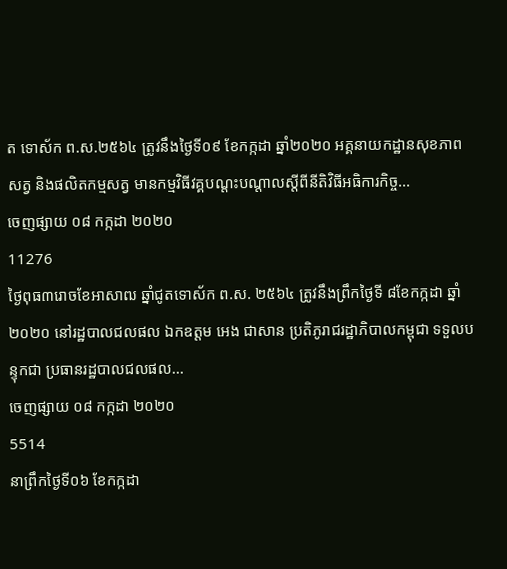ត ទោស័ក ព.ស.២៥៦៤ ត្រូវនឹងថ្ងៃទី០៩ ខែកក្កដា ឆ្នាំ២០២០ អគ្គនាយកដ្ឋានសុខភាពសត្វ និងផលិតកម្មសត្វ មានកម្មវិធីវគ្គបណ្ដះបណ្ដាលស្ដីពីនីតិវិធីអធិការកិច្ច...
ចេញផ្សាយ ០៨ កក្កដា ២០២០
11276
ថ្ងៃពុធ៣រោចខែអាសាឍ ឆ្នាំជូតទោស័ក ព.ស. ២៥៦៤ ត្រូវនឹងព្រឹកថ្ងៃទី ៨ខែកក្កដា ឆ្នាំ២០២០ នៅរដ្ឋបាលជលផល ឯកឧត្ដម អេង ជាសាន ប្រតិភូរាជរដ្ឋាភិបាលកម្ពុជា ទទួលបន្ទុកជា ប្រធានរដ្ឋបាលជលផល...
ចេញផ្សាយ ០៨ កក្កដា ២០២០
5514
នាព្រឹកថ្ងៃទី០៦ ខែកក្កដា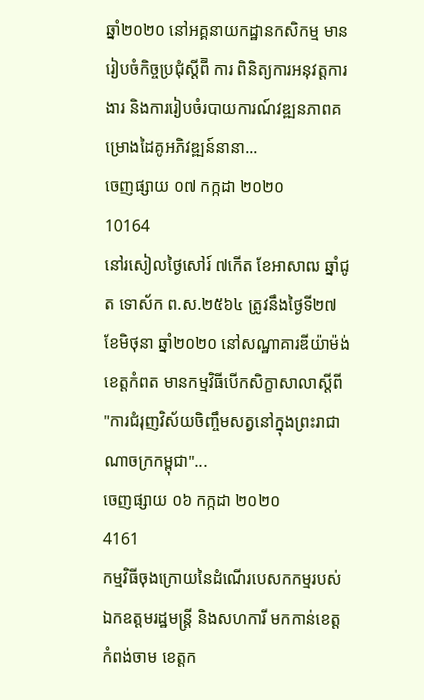ឆ្នាំ២០២០ នៅអគ្គនាយកដ្ឋានកសិកម្ម មានរៀបចំកិច្ចប្រជុំស្តីពី៑ ការ ពិនិត្យការអនុវត្តការងារ និងការរៀបចំរបាយការណ៍វឌ្ឍនភាពគម្រោងដៃគូអភិវឌ្ឍន៍នានា...
ចេញផ្សាយ ០៧ កក្កដា ២០២០
10164
នៅរសៀលថ្ងៃសៅរ៍ ៧កើត ខែអាសាឍ ឆ្នាំជូត ទោស័ក ព.ស.២៥៦៤ ត្រូវនឹងថ្ងៃទី២៧ ខែមិថុនា ឆ្នាំ២០២០ នៅសណ្ឋាគារឌីយ៉ាម៉ង់ខេត្តកំពត មានកម្មវិធីបើកសិក្ខាសាលាស្តីពី "ការជំរុញវិស័យចិញ្ចឹមសត្វនៅក្នុងព្រះរាជាណាចក្រកម្ពុជា"...
ចេញផ្សាយ ០៦ កក្កដា ២០២០
4161
កម្មវិធីចុងក្រោយនៃដំណើរបេសកកម្មរបស់ឯកឧត្តមរដ្ឋមន្ត្រី និងសហការី មកកាន់ខេត្តកំពង់ចាម ខេត្តក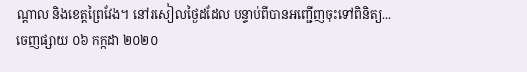ណ្តាល និងខេត្តព្រៃវែង។ នៅរសៀលថ្ងៃដដែល បន្ទាប់ពីបានអញ្ជើញចុះទៅពិនិត្យ...
ចេញផ្សាយ ០៦ កក្កដា ២០២០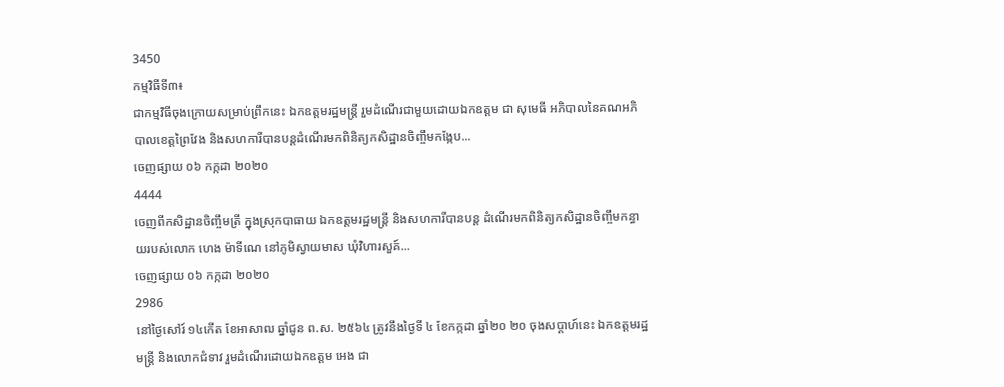3450
កម្មវិធីទី៣៖
ជាកម្មវិធីចុងក្រោយសម្រាប់ព្រឹកនេះ ឯកឧត្តមរដ្ឋមន្ត្រី រួមដំណើរជាមួយដោយឯកឧត្តម ជា សុមេធី អភិបាលនៃគណអភិបាលខេត្តព្រៃវែង និងសហការីបានបន្តដំណើរមកពិនិត្យកសិដ្ឋានចិញ្ចឹមកង្កែប...
ចេញផ្សាយ ០៦ កក្កដា ២០២០
4444
ចេញពីកសិដ្ឋានចិញ្ចឹមត្រី ក្នុងស្រុកបាធាយ ឯកឧត្តមរដ្ឋមន្ត្រី និងសហការីបានបន្ត ដំណើរមកពិនិត្យកសិដ្ឋានចិញ្ចឹមកន្ធាយរបស់លោក ហេង ម៉ាទីណេ នៅភូមិស្វាយមាស ឃុំវិហារសួគ៍...
ចេញផ្សាយ ០៦ កក្កដា ២០២០
2986
នៅថ្ងៃសៅរ៍ ១៤កើត ខែអាសាឍ ឆ្នាំជូន ព.ស. ២៥៦៤ ត្រូវនឹងថ្ងៃទី ៤ ខែកក្កដា ឆ្នាំ២០ ២០ ចុងសប្តាហ៍នេះ ឯកឧត្តមរដ្ឋមន្ត្រី និងលោកជំទាវ រួមដំណើរដោយឯកឧត្ដម អេង ជា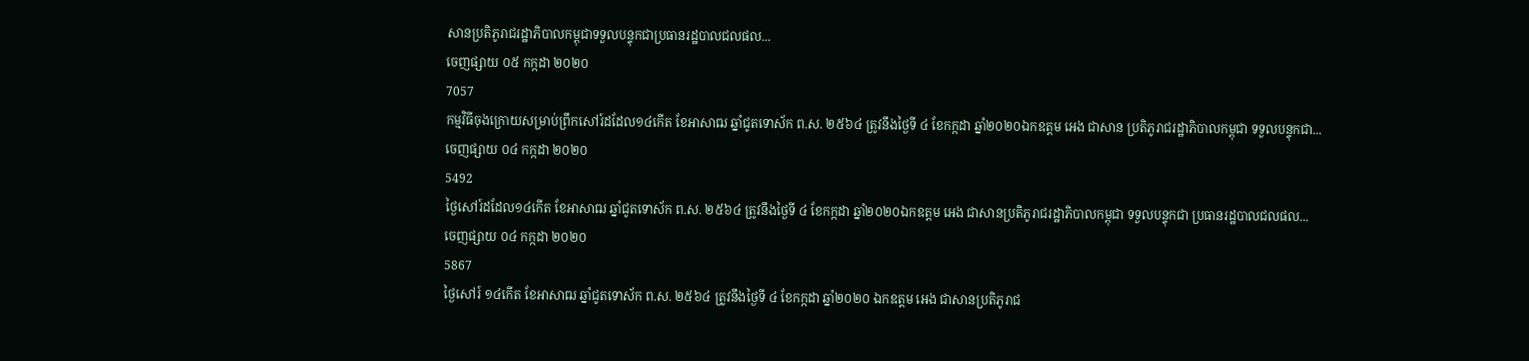សានប្រតិភូរាជរដ្ឋាភិបាលកម្ពុជាទទួលបន្ទុកជាប្រធានរដ្ឋបាលជលផល...
ចេញផ្សាយ ០៥ កក្កដា ២០២០
7057
កម្មវិធីចុងក្រោយសម្រាប់ព្រឹកសៅរ៍ដដែល១៤កើត ខែអាសាឍ ឆ្នាំជូតទោស័ក ព.ស. ២៥៦៤ ត្រូវនឹងថ្ងៃទី ៤ ខែកក្កដា ឆ្នាំ២០២០ឯកឧត្ដម អេង ជាសាន ប្រតិភូរាជរដ្ឋាភិបាលកម្ពុជា ទទួលបន្ទុកជា...
ចេញផ្សាយ ០៤ កក្កដា ២០២០
5492
ថ្ងៃសៅរ៍ដដែល១៤កើត ខែអាសាឍ ឆ្នាំជូតទោស័ក ព.ស. ២៥៦៤ ត្រូវនឹងថ្ងៃទី ៤ ខែកក្កដា ឆ្នាំ២០២០ឯកឧត្ដម អេង ជាសានប្រតិភូរាជរដ្ឋាភិបាលកម្ពុជា ទទួលបន្ទុកជា ប្រធានរដ្ឋបាលជលផល...
ចេញផ្សាយ ០៤ កក្កដា ២០២០
5867
ថ្ងៃសៅរ៍ ១៤កើត ខែអាសាឍ ឆ្នាំជូតទោស័ក ព.ស. ២៥៦៤ ត្រូវនឹងថ្ងៃទី ៤ ខែកក្កដា ឆ្នាំ២០២០ ឯកឧត្ដម អេង ជាសានប្រតិភូរាជ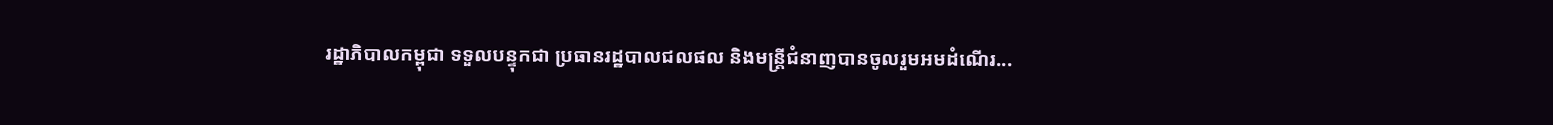រដ្ឋាភិបាលកម្ពុជា ទទួលបន្ទុកជា ប្រធានរដ្ឋបាលជលផល និងមន្រ្តីជំនាញបានចូលរួមអមដំណើរ...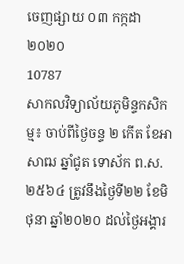ចេញផ្សាយ ០៣ កក្កដា ២០២០
10787
សាកលវិទ្យាល័យភូមិន្ទកសិកម្ម៖ ចាប់ពីថ្ងៃចន្ទ ២ កើត ខែអាសាឍ ឆ្នាំជូត ទោស័ក ព.ស.២៥៦៤ ត្រូវនឹងថ្ងៃទី២២ ខែមិថុនា ឆ្នាំ២០២០ ដល់ថ្ងៃអង្គារ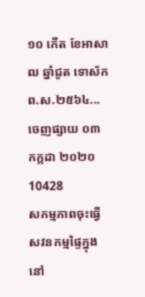១០ កើត ខែអាសាឍ ឆ្នាំជូត ទោស័ក ព.ស.២៥៦៤...
ចេញផ្សាយ ០៣ កក្កដា ២០២០
10428
សកម្មភាពចុះធ្វើសវនកម្មផ្ទៃក្នុង នៅ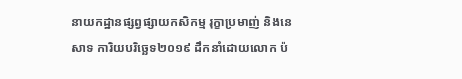នាយកដ្ឋានផ្សព្វផ្សាយកសិកម្ម រុក្ខាប្រមាញ់ និងនេសាទ ការិយបរិច្ឆេទ២០១៩ ដឹកនាំដោយលោក ប៉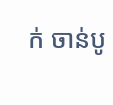ក់ ចាន់បូ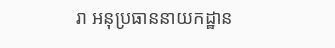រា អនុប្រធាននាយកដ្ឋាន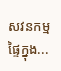សវនកម្មផ្ទៃក្នុង...